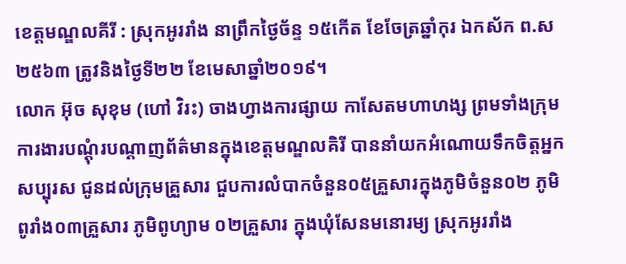ខេត្តមណ្ឌលគីរី : ស្រុកអូររាំង នាព្រឹកថ្ងៃច័ន្ទ ១៥កើត ខែចែត្រឆ្នាំកុរ ឯកស័ក ព.ស ២៥៦៣ ត្រូវនិងថ្ងៃទី២២ ខែមេសាឆ្នាំ២០១៩។
លោក អ៊ុច សុខុម (ហៅ វិរះ) ចាងហ្វាងការផ្សាយ កាសែតមហាហង្ស ព្រមទាំងក្រុមការងារបណ្ដុំរបណ្ដាញព័ត៌មានក្នុងខេត្តមណ្ឌលគិរី បាននាំយកអំណោយទឹកចិត្ដអ្នកសប្បុរស ជូនដល់ក្រុមគ្រួសារ ជួបការលំបាកចំនួន០៥គ្រួសារក្នុងភូមិចំនួន០២ ភូមិ ពូរាំង០៣គ្រួសារ ភូមិពូហ្យាម ០២គ្រួសារ ក្នុងឃុំសែនមនោរម្យ ស្រុកអូររាំង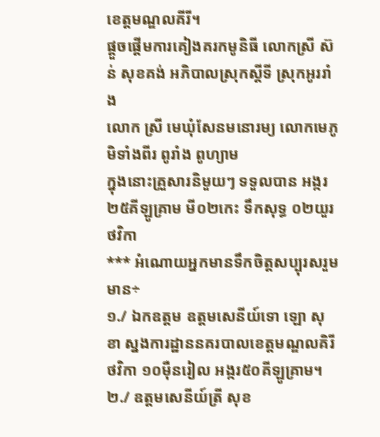ខេត្តមណ្ឌលគីរី។
ផ្ដួចផ្ដើមការគៀងគរកមូនិធី លោកស្រី ស៊ន់ សុខគង់ អភិបាលស្រុកស្ដីទី ស្រុកអូររាំង
លោក ស្រី មេឃុំសែនមនោរម្យ លោកមេភូមិទាំងពីរ ពូរាំង ពូហ្យាម
ក្នុងនោះគ្រួសារនិមួយៗ ទទួលបាន អង្ករ២៥គីឡូគ្រាម មី០២កេះ ទឹកសុទ្ធ ០២យួរ ថវិកា
*** អំណោយអ្នកមានទឹកចិត្តសប្បុរសរួមមាន÷
១./ ឯកឧត្តម ឧត្តមសេនីយ៍ទោ ឡោ សុខា ស្នងការដ្ឋាននគរបាលខេត្តមណ្ឌលគិរី ថវិកា ១០ម៉ឺនរៀល អង្ករ៥០គីឡូគ្រាម។
២./ ឧត្តមសេនីយ៍ត្រី សុខ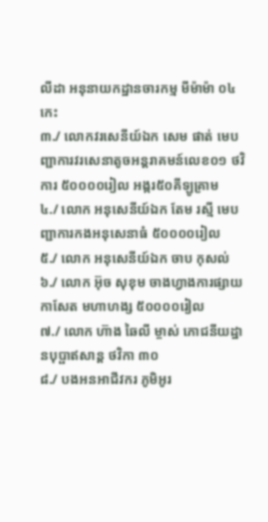លីដា អនុនាយកដ្ឋានចារកម្ម មីម៉ាម៉ា ០៤កេះ
៣./ លោកវរសេនីយ៍ឯក សេម ផាត់ មេបញ្ជាការវរសេនាតូចអន្តរាគមន៍លេខ០១ ថវិការ ៥០០០០រៀល អង្ករ៥០គីឡូគ្រាម
៤./ លោក អនុសេនីយ៍ឯក តែម រស្មី មេបញ្ជាការកងអនុសេនាធំ ៥០០០០រៀល
៥./ លោក អនុសេនីយ៍ឯក ចាប កុសល់
៦./ លោក អ៊ុច សុខុម ចាងហ្វាងការផ្សាយ កាសែត មហាហង្ស ៥០០០០រៀល
៧./ លោក ហ៊ាង ឆៃលី ម្ចាស់ ភោជនីយដ្ឋានបុប្ផាឥសាន្ត ថវិកា ៣០
៨./ បងអនអាជីវករ ភូមិអូរ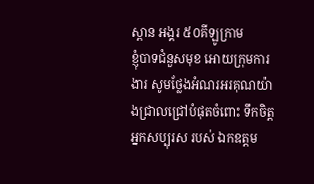ស្ពាន អង្គរ ៥០គីឡូក្រាម
ខ្ញុំបាទជំនួសមុខ អោយក្រុមការងារ សូមថ្លែងអំណរអរគុណយ៉ាងជ្រាលជ្រៅបំផុតចំពោះ ទឹកចិត្តអ្នកសប្បុរស របស់ ឯកឧត្តម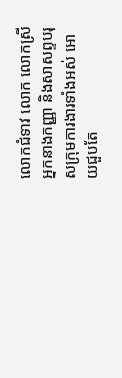លោកជំទាវ លោក លោកស្រី អ្នកនាងកញ្ញា និងសាសព្ទបរុសក្រុមការងារទាំងអស់ អោយជួបតែ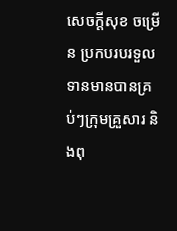សេចក្តីសុខ ចម្រើន ប្រកបរបរទួលទានមានបានគ្រប់ៗក្រុមគ្រួសារ និងពុ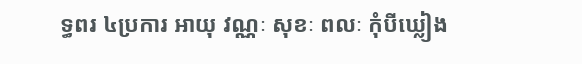ទ្ធពរ ៤ប្រការ អាយុ វណ្ណៈ សុខៈ ពលៈ កុំបីឃ្លៀង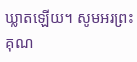ឃ្លាតឡើយ។ សូមអរព្រះគុណ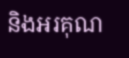និងអរគុណ